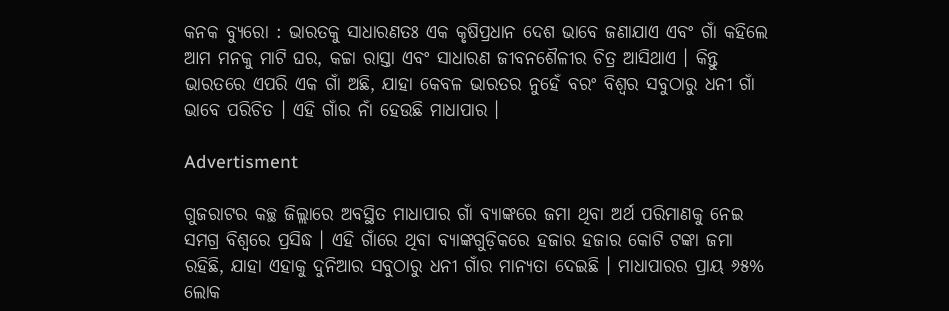କନକ ବ୍ୟୁରୋ : ଭାରତକୁ ସାଧାରଣତଃ ଏକ କୃଷିପ୍ରଧାନ ଦେଶ ଭାବେ ଜଣାଯାଏ ଏବଂ ଗାଁ କହିଲେ ଆମ ମନକୁ ମାଟି ଘର, କଚ୍ଚା ରାସ୍ତା ଏବଂ ସାଧାରଣ ଜୀବନଶୈଳୀର ଚିତ୍ର ଆସିଥାଏ । କିନ୍ତୁ ଭାରତରେ ଏପରି ଏକ ଗାଁ ଅଛି, ଯାହା କେବଳ ଭାରତର ନୁହେଁ ବରଂ ବିଶ୍ୱର ସବୁଠାରୁ ଧନୀ ଗାଁ ଭାବେ ପରିଚିତ । ଏହି ଗାଁର ନାଁ ହେଉଛି ମାଧାପାର ।

Advertisment

ଗୁଜରାଟର କଚ୍ଛ ଜିଲ୍ଲାରେ ଅବସ୍ଥିତ ମାଧାପାର ଗାଁ ବ୍ୟାଙ୍କରେ ଜମା ଥିବା ଅର୍ଥ ପରିମାଣକୁ ନେଇ ସମଗ୍ର ବିଶ୍ୱରେ ପ୍ରସିଦ୍ଧ । ଏହି ଗାଁରେ ଥିବା ବ୍ୟାଙ୍କଗୁଡ଼ିକରେ ହଜାର ହଜାର କୋଟି ଟଙ୍କା ଜମା ରହିଛି, ଯାହା ଏହାକୁ ଦୁନିଆର ସବୁଠାରୁ ଧନୀ ଗାଁର ମାନ୍ୟତା ଦେଇଛି । ମାଧାପାରର ପ୍ରାୟ ୬୫% ଲୋକ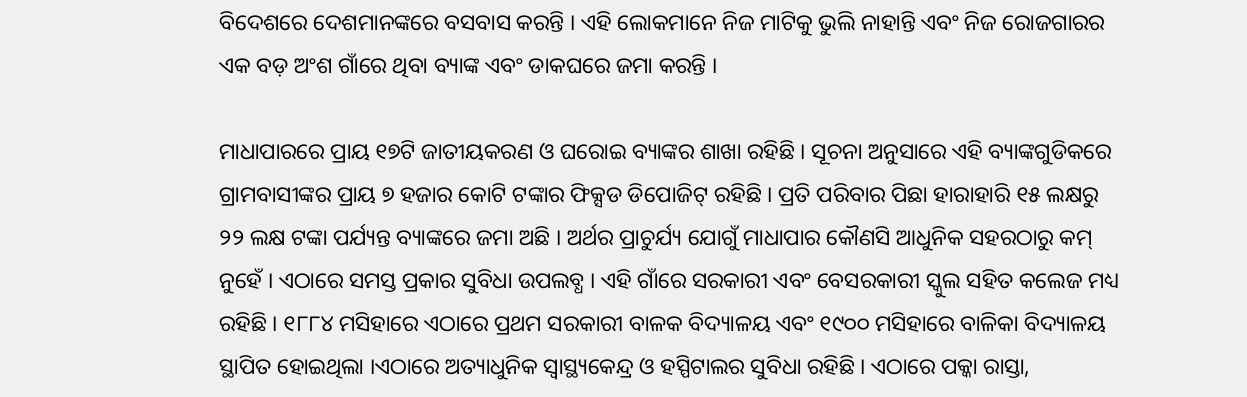ବିଦେଶରେ ଦେଶମାନଙ୍କରେ ବସବାସ କରନ୍ତି । ଏହି ଲୋକମାନେ ନିଜ ମାଟିକୁ ଭୁଲି ନାହାନ୍ତି ଏବଂ ନିଜ ରୋଜଗାରର ଏକ ବଡ଼ ଅଂଶ ଗାଁରେ ଥିବା ବ୍ୟାଙ୍କ ଏବଂ ଡାକଘରେ ଜମା କରନ୍ତି ।

ମାଧାପାରରେ ପ୍ରାୟ ୧୭ଟି ଜାତୀୟକରଣ ଓ ଘରୋଇ ବ୍ୟାଙ୍କର ଶାଖା ରହିଛି । ସୂଚନା ଅନୁସାରେ ଏହି ବ୍ୟାଙ୍କଗୁଡିକରେ ଗ୍ରାମବାସୀଙ୍କର ପ୍ରାୟ ୭ ହଜାର କୋଟି ଟଙ୍କାର ଫିକ୍ସଡ ଡିପୋଜିଟ୍ ରହିଛି । ପ୍ରତି ପରିବାର ପିଛା ହାରାହାରି ୧୫ ଲକ୍ଷରୁ ୨୨ ଲକ୍ଷ ଟଙ୍କା ପର୍ଯ୍ୟନ୍ତ ବ୍ୟାଙ୍କରେ ଜମା ଅଛି । ଅର୍ଥର ପ୍ରାଚୁର୍ଯ୍ୟ ଯୋଗୁଁ ମାଧାପାର କୌଣସି ଆଧୁନିକ ସହରଠାରୁ କମ୍ ନୁହେଁ । ଏଠାରେ ସମସ୍ତ ପ୍ରକାର ସୁବିଧା ଉପଲବ୍ଧ । ଏହି ଗାଁରେ ସରକାରୀ ଏବଂ ବେସରକାରୀ ସ୍କୁଲ ସହିତ କଲେଜ ମଧ୍ୟ ରହିଛି । ୧୮୮୪ ମସିହାରେ ଏଠାରେ ପ୍ରଥମ ସରକାରୀ ବାଳକ ବିଦ୍ୟାଳୟ ଏବଂ ୧୯୦୦ ମସିହାରେ ବାଳିକା ବିଦ୍ୟାଳୟ ସ୍ଥାପିତ ହୋଇଥିଲା ।ଏଠାରେ ଅତ୍ୟାଧୁନିକ ସ୍ୱାସ୍ଥ୍ୟକେନ୍ଦ୍ର ଓ ହସ୍ପିଟାଲର ସୁବିଧା ରହିଛି । ଏଠାରେ ପକ୍କା ରାସ୍ତା,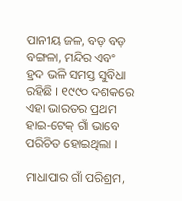ପାନୀୟ ଜଳ, ବଡ଼ ବଡ଼ ବଙ୍ଗଳା, ମନ୍ଦିର ଏବଂ ହ୍ରଦ ଭଳି ସମସ୍ତ ସୁବିଧା ରହିଛି । ୧୯୯୦ ଦଶକରେ ଏହା ଭାରତର ପ୍ରଥମ ହାଇ-ଟେକ୍ ଗାଁ ଭାବେ ପରିଚିତ ହୋଇଥିଲା ।

ମାଧାପାର ଗାଁ ପରିଶ୍ରମ,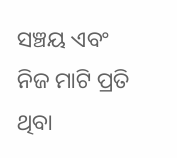ସଞ୍ଚୟ ଏବଂ ନିଜ ମାଟି ପ୍ରତି ଥିବା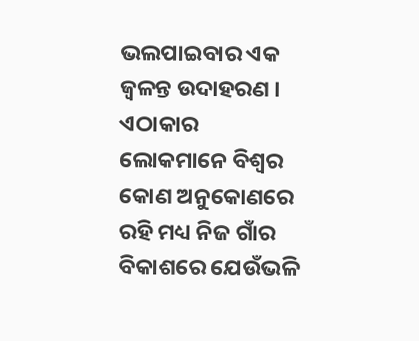ଭଲପାଇବାର ଏକ ଜ୍ୱଳନ୍ତ ଉଦାହରଣ । ଏଠାକାର ଲୋକମାନେ ବିଶ୍ୱର କୋଣ ଅନୁକୋଣରେ ରହି ମଧ୍ୟ ନିଜ ଗାଁର ବିକାଶରେ ଯେଉଁଭଳି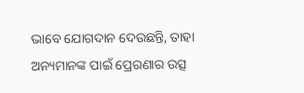ଭାବେ ଯୋଗଦାନ ଦେଉଛନ୍ତି, ତାହା ଅନ୍ୟମାନଙ୍କ ପାଇଁ ପ୍ରେରଣାର ଉତ୍ସ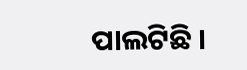ପାଲଟିଛି ।